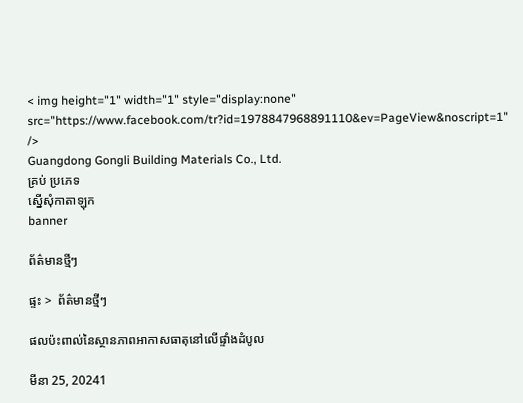< img height="1" width="1" style="display:none" src="https://www.facebook.com/tr?id=1978847968891110&ev=PageView&noscript=1" />
Guangdong Gongli Building Materials Co., Ltd.
គ្រប់ ប្រភេទ
ស្នើសុំកាតាឡុក
banner

ព័ត៌មានថ្មីៗ

ផ្ទះ >  ព័ត៌មានថ្មីៗ

ផលប៉ះពាល់នៃស្ថានភាពអាកាសធាតុនៅលើផ្ទាំងដំបូល

មីនា 25, 20241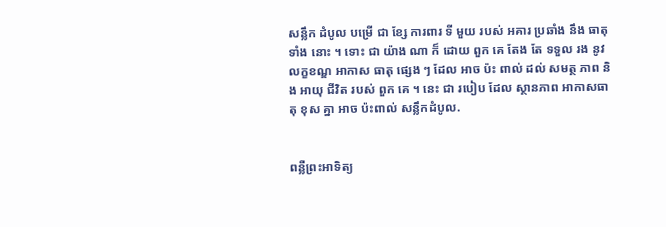សន្លឹក ដំបូល បម្រើ ជា ខ្សែ ការពារ ទី មួយ របស់ អគារ ប្រឆាំង នឹង ធាតុ ទាំង នោះ ។ ទោះ ជា យ៉ាង ណា ក៏ ដោយ ពួក គេ តែង តែ ទទួល រង នូវ លក្ខខណ្ឌ អាកាស ធាតុ ផ្សេង ៗ ដែល អាច ប៉ះ ពាល់ ដល់ សមត្ថ ភាព និង អាយុ ជីវិត របស់ ពួក គេ ។ នេះ ជា របៀប ដែល ស្ថានភាព អាកាសធាតុ ខុស គ្នា អាច ប៉ះពាល់ សន្លឹកដំបូល.


ពន្លឺព្រះអាទិត្យ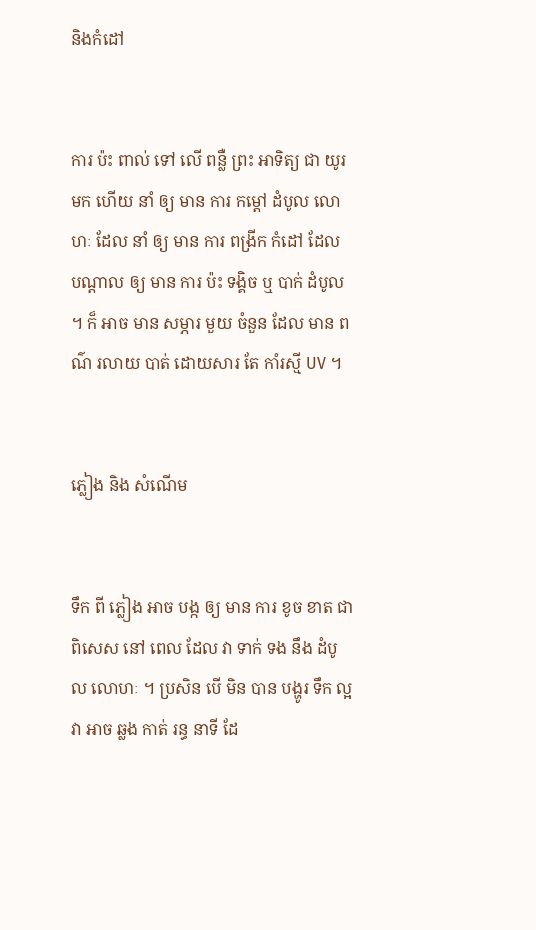និងកំដៅ


ការ ប៉ះ ពាល់ ទៅ លើ ពន្លឺ ព្រះ អាទិត្យ ជា យូរ មក ហើយ នាំ ឲ្យ មាន ការ កម្តៅ ដំបូល លោហៈ ដែល នាំ ឲ្យ មាន ការ ពង្រីក កំដៅ ដែល បណ្តាល ឲ្យ មាន ការ ប៉ះ ទង្គិច ឬ បាក់ ដំបូល ។ ក៏ អាច មាន សម្ភារ មួយ ចំនួន ដែល មាន ពណ៌ រលាយ បាត់ ដោយសារ តែ កាំរស្មី UV ។


ភ្លៀង និង សំណើម


ទឹក ពី ភ្លៀង អាច បង្ក ឲ្យ មាន ការ ខូច ខាត ជា ពិសេស នៅ ពេល ដែល វា ទាក់ ទង នឹង ដំបូល លោហៈ ។ ប្រសិន បើ មិន បាន បង្ហូរ ទឹក ល្អ វា អាច ឆ្លង កាត់ រន្ធ នាទី ដែ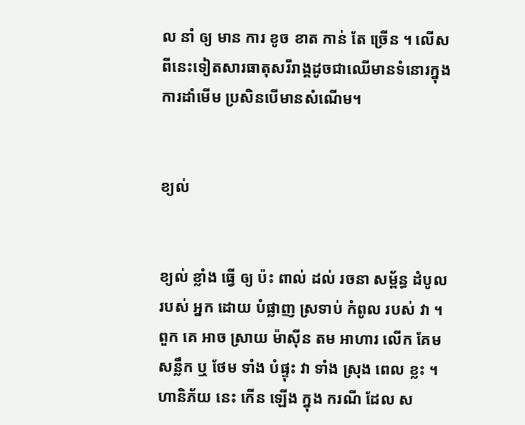ល នាំ ឲ្យ មាន ការ ខូច ខាត កាន់ តែ ច្រើន ។ លើសពីនេះទៀតសារធាតុសរីរាង្គដូចជាឈើមានទំនោរក្នុងការដាំមើម ប្រសិនបើមានសំណើម។


ខ្យល់


ខ្យល់ ខ្លាំង ធ្វើ ឲ្យ ប៉ះ ពាល់ ដល់ រចនា សម្ព័ន្ធ ដំបូល របស់ អ្នក ដោយ បំផ្លាញ ស្រទាប់ កំពូល របស់ វា ។ ពួក គេ អាច ស្រាយ ម៉ាស៊ីន តម អាហារ លើក គែម សន្លឹក ឬ ថែម ទាំង បំផ្ទុះ វា ទាំង ស្រុង ពេល ខ្លះ ។ ហានិភ័យ នេះ កើន ឡើង ក្នុង ករណី ដែល ស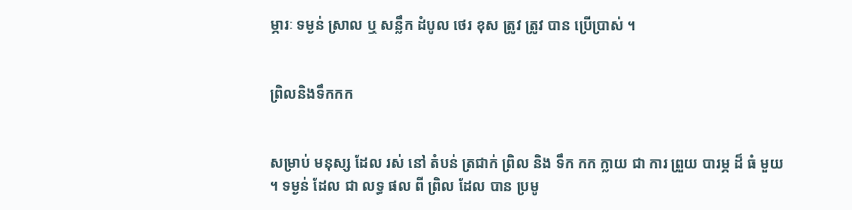ម្ភារៈ ទម្ងន់ ស្រាល ឬ សន្លឹក ដំបូល ថេរ ខុស ត្រូវ ត្រូវ បាន ប្រើប្រាស់ ។


ព្រិលនិងទឹកកក


សម្រាប់ មនុស្ស ដែល រស់ នៅ តំបន់ ត្រជាក់ ព្រិល និង ទឹក កក ក្លាយ ជា ការ ព្រួយ បារម្ភ ដ៏ ធំ មួយ ។ ទម្ងន់ ដែល ជា លទ្ធ ផល ពី ព្រិល ដែល បាន ប្រមូ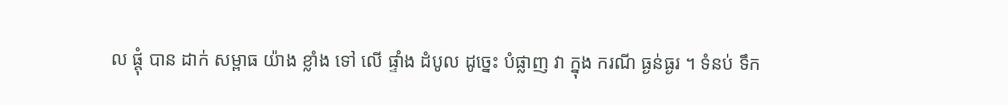ល ផ្តុំ បាន ដាក់ សម្ពាធ យ៉ាង ខ្លាំង ទៅ លើ ផ្ទាំង ដំបូល ដូច្នេះ បំផ្លាញ វា ក្នុង ករណី ធ្ងន់ធ្ងរ ។ ទំនប់ ទឹក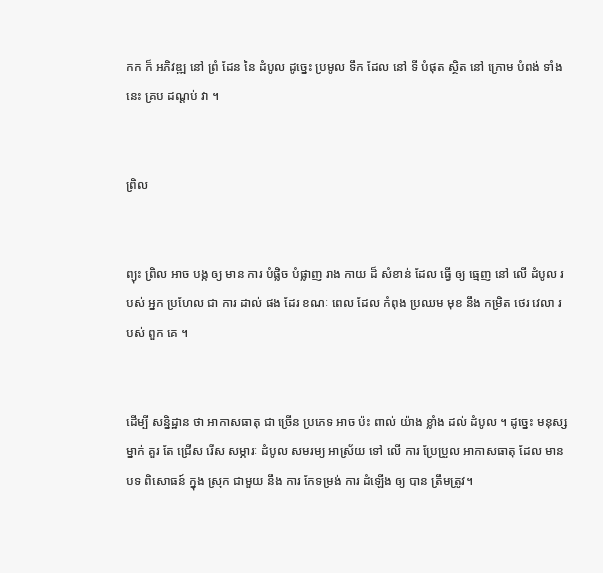កក ក៏ អភិវឌ្ឍ នៅ ព្រំ ដែន នៃ ដំបូល ដូច្នេះ ប្រមូល ទឹក ដែល នៅ ទី បំផុត ស្ថិត នៅ ក្រោម បំពង់ ទាំង នេះ គ្រប ដណ្តប់ វា ។


ព្រិល


ព្យុះ ព្រិល អាច បង្ក ឲ្យ មាន ការ បំផ្លិច បំផ្លាញ រាង កាយ ដ៏ សំខាន់ ដែល ធ្វើ ឲ្យ ធ្មេញ នៅ លើ ដំបូល របស់ អ្នក ប្រហែល ជា ការ ដាល់ ផង ដែរ ខណៈ ពេល ដែល កំពុង ប្រឈម មុខ នឹង កម្រិត ថេរ វេលា របស់ ពួក គេ ។


ដើម្បី សន្និដ្ឋាន ថា អាកាសធាតុ ជា ច្រើន ប្រភេទ អាច ប៉ះ ពាល់ យ៉ាង ខ្លាំង ដល់ ដំបូល ។ ដូច្នេះ មនុស្ស ម្នាក់ គួរ តែ ជ្រើស រើស សម្ភារៈ ដំបូល សមរម្យ អាស្រ័យ ទៅ លើ ការ ប្រែប្រួល អាកាសធាតុ ដែល មាន បទ ពិសោធន៍ ក្នុង ស្រុក ជាមួយ នឹង ការ កែទម្រង់ ការ ដំឡើង ឲ្យ បាន ត្រឹមត្រូវ។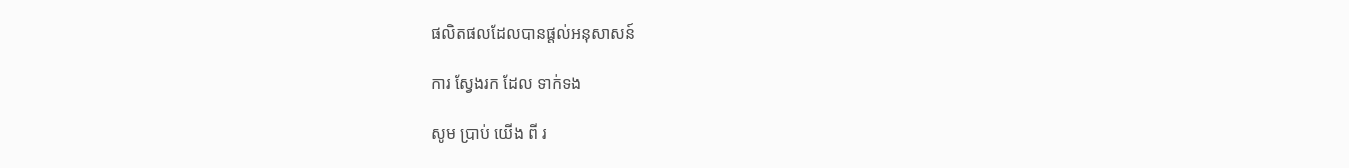ផលិតផលដែលបានផ្តល់អនុសាសន៍

ការ ស្វែងរក ដែល ទាក់ទង

សូម ប្រាប់ យើង ពី រ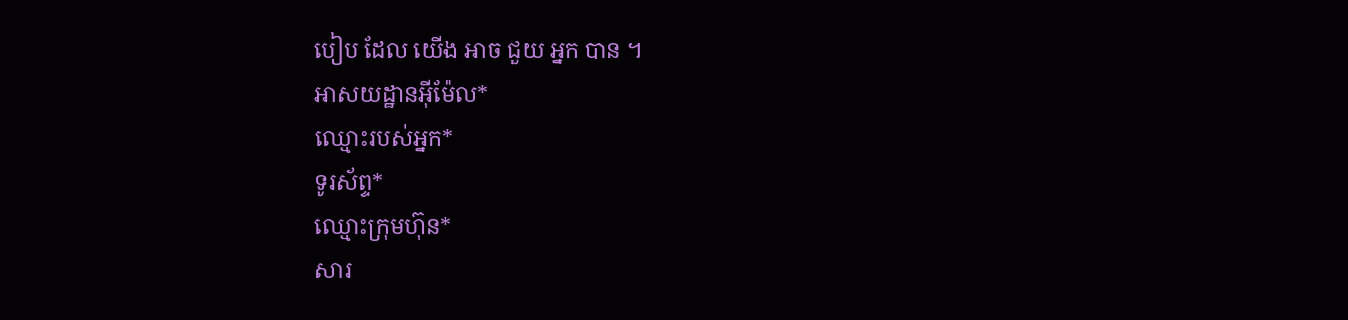បៀប ដែល យើង អាច ជួយ អ្នក បាន ។
អាសយដ្ឋានអ៊ីម៉ែល*
ឈ្មោះរបស់អ្នក*
ទូរស័ព្ទ*
ឈ្មោះក្រុមហ៊ុន*
សារ